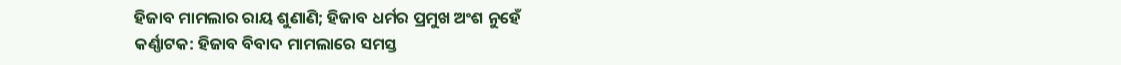ହିଜାବ ମାମଲାର ରାୟ ଶୁଣାଣି; ହିଜାବ ଧର୍ମର ପ୍ରମୁଖ ଅଂଶ ନୁହେଁ
କର୍ଣ୍ଣାଟକ: ହିଜାବ ବିବାଦ ମାମଲାରେ ସମସ୍ତ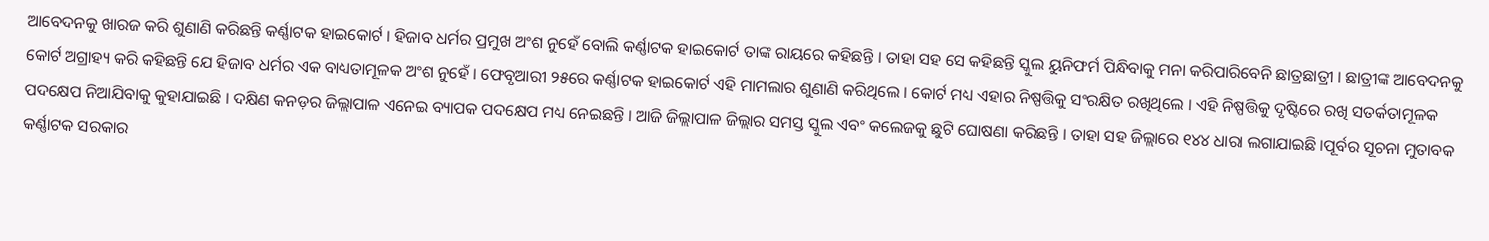ଆବେଦନକୁ ଖାରଜ କରି ଶୁଣାଣି କରିଛନ୍ତି କର୍ଣ୍ଣାଟକ ହାଇକୋର୍ଟ । ହିଜାବ ଧର୍ମର ପ୍ରମୁଖ ଅଂଶ ନୁହେଁ ବୋଲି କର୍ଣ୍ଣାଟକ ହାଇକୋର୍ଟ ତାଙ୍କ ରାୟରେ କହିଛନ୍ତି । ତାହା ସହ ସେ କହିଛନ୍ତି ସ୍କୁଲ ୟୁନିଫର୍ମ ପିନ୍ଧିବାକୁ ମନା କରିପାରିବେନି ଛାତ୍ରଛାତ୍ରୀ । ଛାତ୍ରୀଙ୍କ ଆବେଦନକୁ କୋର୍ଟ ଅଗ୍ରାହ୍ୟ କରି କହିଛନ୍ତି ଯେ ହିଜାବ ଧର୍ମର ଏକ ବାଧ୍ୟତାମୂଳକ ଅଂଶ ନୁହେଁ । ଫେବୃଆରୀ ୨୫ରେ କର୍ଣ୍ଣାଟକ ହାଇକୋର୍ଟ ଏହି ମାମଲାର ଶୁଣାଣି କରିଥିଲେ । କୋର୍ଟ ମଧ୍ୟ ଏହାର ନିଷ୍ପତ୍ତିକୁ ସଂରକ୍ଷିତ ରଖିଥିଲେ । ଏହି ନିଷ୍ପତ୍ତିକୁ ଦୃଷ୍ଟିରେ ରଖି ସତର୍କତାମୂଳକ ପଦକ୍ଷେପ ନିଆଯିବାକୁ କୁହାଯାଇଛି । ଦକ୍ଷିଣ କନଡ଼ର ଜିଲ୍ଲାପାଳ ଏନେଇ ବ୍ୟାପକ ପଦକ୍ଷେପ ମଧ୍ୟ ନେଇଛନ୍ତି । ଆଜି ଜିଲ୍ଲାପାଳ ଜିଲ୍ଲାର ସମସ୍ତ ସ୍କୁଲ ଏବଂ କଲେଜକୁ ଛୁଟି ଘୋଷଣା କରିଛନ୍ତି । ତାହା ସହ ଜିଲ୍ଲାରେ ୧୪୪ ଧାରା ଲଗାଯାଇଛି ।ପୂର୍ବର ସୂଚନା ମୁତାବକ କର୍ଣ୍ଣାଟକ ସରକାର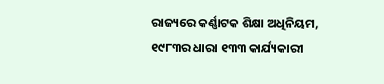ରାଜ୍ୟରେ କର୍ଣ୍ଣାଟକ ଶିକ୍ଷା ଅଧିନିୟମ, ୧୯୮୩ର ଧାରା ୧୩୩ କାର୍ଯ୍ୟକାରୀ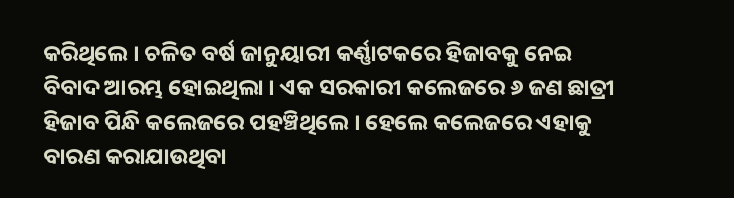କରିଥିଲେ । ଚଳିତ ବର୍ଷ ଜାନୁୟାରୀ କର୍ଣ୍ଣାଟକରେ ହିଜାବକୁ ନେଇ ବିବାଦ ଆରମ୍ଭ ହୋଇଥିଲା । ଏକ ସରକାରୀ କଲେଜରେ ୬ ଜଣ ଛାତ୍ରୀ ହିଜାବ ପିନ୍ଧି କଲେଜରେ ପହଞ୍ଚିଥିଲେ । ହେଲେ କଲେଜରେ ଏହାକୁ ବାରଣ କରାଯାଉଥିବା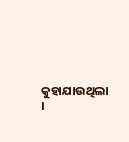କୁହାଯାଉଥିଲା ।